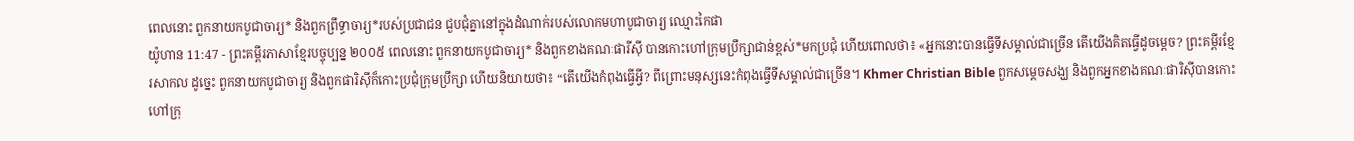ពេលនោះ ពួកនាយកបូជាចារ្យ* និងពួកព្រឹទ្ធាចារ្យ*របស់ប្រជាជន ជួបជុំគ្នានៅក្នុងដំណាក់របស់លោកមហាបូជាចារ្យ ឈ្មោះកៃផា
យ៉ូហាន 11:47 - ព្រះគម្ពីរភាសាខ្មែរបច្ចុប្បន្ន ២០០៥ ពេលនោះ ពួកនាយកបូជាចារ្យ* និងពួកខាងគណៈផារីស៊ី បានកោះហៅក្រុមប្រឹក្សាជាន់ខ្ពស់*មកប្រជុំ ហើយពោលថា៖ «អ្នកនោះបានធ្វើទីសម្គាល់ជាច្រើន តើយើងគិតធ្វើដូចម្ដេច? ព្រះគម្ពីរខ្មែរសាកល ដូច្នេះ ពួកនាយកបូជាចារ្យ និងពួកផារិស៊ីក៏កោះប្រជុំក្រុមប្រឹក្សា ហើយនិយាយថា៖ “តើយើងកំពុងធ្វើអ្វី? ពីព្រោះមនុស្សនេះកំពុងធ្វើទីសម្គាល់ជាច្រើន។ Khmer Christian Bible ពួកសម្ដេចសង្ឃ និងពួកអ្នកខាងគណៈផារិស៊ីបានកោះហៅក្រុ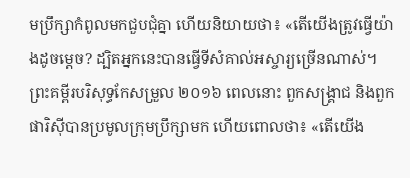មបឹ្រក្សាកំពូលមកជួបជុំគ្នា ហើយនិយាយថា៖ «តើយើងត្រូវធ្វើយ៉ាងដូចម្តេច? ដ្បិតអ្នកនេះបានធ្វើទីសំគាល់អស្ចារ្យច្រើនណាស់។ ព្រះគម្ពីរបរិសុទ្ធកែសម្រួល ២០១៦ ពេលនោះ ពួកសង្គ្រាជ និងពួកផារិស៊ីបានប្រមូលក្រុមប្រឹក្សាមក ហើយពោលថា៖ «តើយើង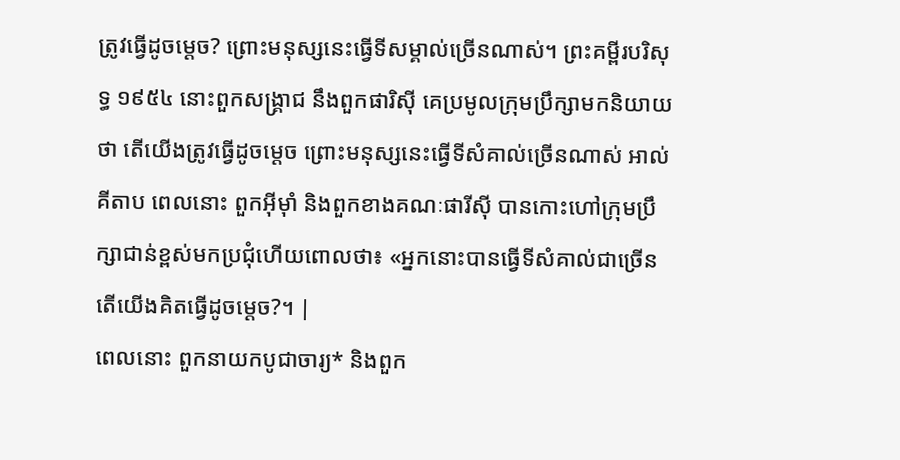ត្រូវធ្វើដូចម្តេច? ព្រោះមនុស្សនេះធ្វើទីសម្គាល់ច្រើនណាស់។ ព្រះគម្ពីរបរិសុទ្ធ ១៩៥៤ នោះពួកសង្គ្រាជ នឹងពួកផារិស៊ី គេប្រមូលក្រុមប្រឹក្សាមកនិយាយថា តើយើងត្រូវធ្វើដូចម្តេច ព្រោះមនុស្សនេះធ្វើទីសំគាល់ច្រើនណាស់ អាល់គីតាប ពេលនោះ ពួកអ៊ីមុាំ និងពួកខាងគណៈផារីស៊ី បានកោះហៅក្រុមប្រឹក្សាជាន់ខ្ពស់មកប្រជុំហើយពោលថា៖ «អ្នកនោះបានធ្វើទីសំគាល់ជាច្រើន តើយើងគិតធ្វើដូចម្ដេច?។ |
ពេលនោះ ពួកនាយកបូជាចារ្យ* និងពួក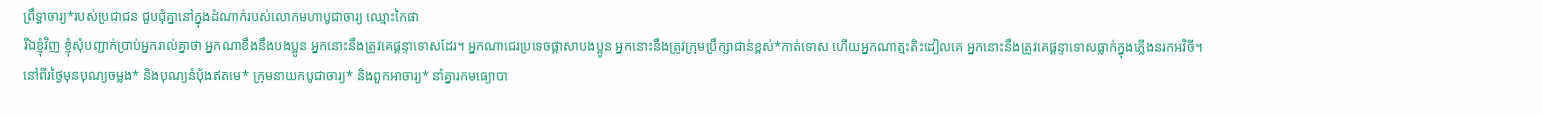ព្រឹទ្ធាចារ្យ*របស់ប្រជាជន ជួបជុំគ្នានៅក្នុងដំណាក់របស់លោកមហាបូជាចារ្យ ឈ្មោះកៃផា
រីឯខ្ញុំវិញ ខ្ញុំសុំបញ្ជាក់ប្រាប់អ្នករាល់គ្នាថា អ្នកណាខឹងនឹងបងប្អូន អ្នកនោះនឹងត្រូវគេផ្ដន្ទាទោសដែរ។ អ្នកណាជេរប្រទេចផ្តាសាបងប្អូន អ្នកនោះនឹងត្រូវក្រុមប្រឹក្សាជាន់ខ្ពស់*កាត់ទោស ហើយអ្នកណាត្មះតិះដៀលគេ អ្នកនោះនឹងត្រូវគេផ្ដន្ទាទោសធ្លាក់ក្នុងភ្លើងនរកអវិចី។
នៅពីរថ្ងៃមុនបុណ្យចម្លង* និងបុណ្យនំប៉័ងឥតមេ* ក្រុមនាយកបូជាចារ្យ* និងពួកអាចារ្យ* នាំគ្នារកមធ្យោបា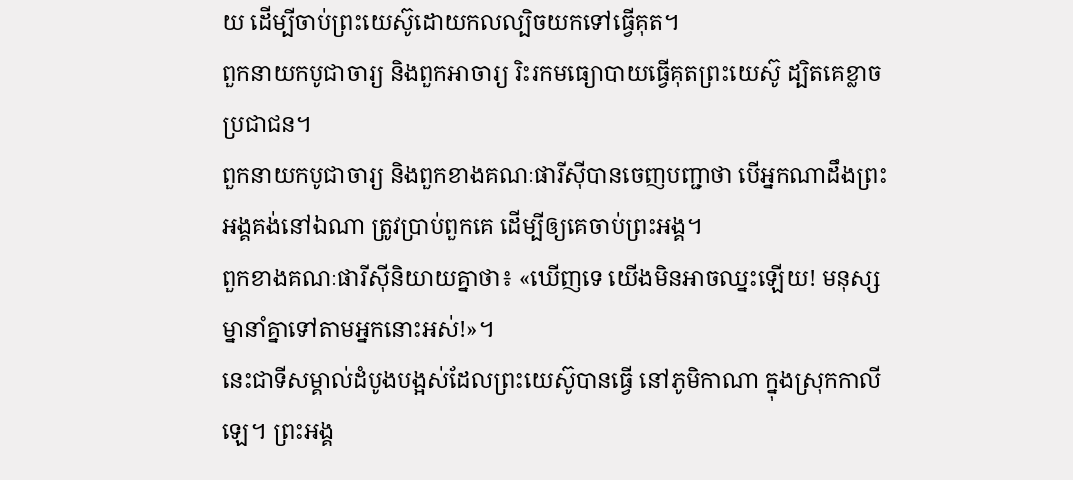យ ដើម្បីចាប់ព្រះយេស៊ូដោយកលល្បិចយកទៅធ្វើគុត។
ពួកនាយកបូជាចារ្យ និងពួកអាចារ្យ រិះរកមធ្យោបាយធ្វើគុតព្រះយេស៊ូ ដ្បិតគេខ្លាចប្រជាជន។
ពួកនាយកបូជាចារ្យ និងពួកខាងគណៈផារីស៊ីបានចេញបញ្ជាថា បើអ្នកណាដឹងព្រះអង្គគង់នៅឯណា ត្រូវប្រាប់ពួកគេ ដើម្បីឲ្យគេចាប់ព្រះអង្គ។
ពួកខាងគណៈផារីស៊ីនិយាយគ្នាថា៖ «ឃើញទេ យើងមិនអាចឈ្នះឡើយ! មនុស្សម្នានាំគ្នាទៅតាមអ្នកនោះអស់!»។
នេះជាទីសម្គាល់ដំបូងបង្អស់ដែលព្រះយេស៊ូបានធ្វើ នៅភូមិកាណា ក្នុងស្រុកកាលីឡេ។ ព្រះអង្គ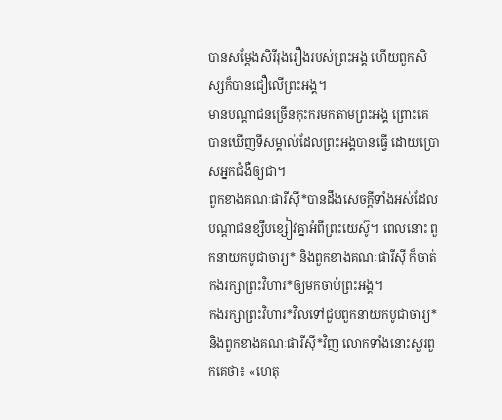បានសម្តែងសិរីរុងរឿងរបស់ព្រះអង្គ ហើយពួកសិស្សក៏បានជឿលើព្រះអង្គ។
មានបណ្ដាជនច្រើនកុះករមកតាមព្រះអង្គ ព្រោះគេបានឃើញទីសម្គាល់ដែលព្រះអង្គបានធ្វើ ដោយប្រោសអ្នកជំងឺឲ្យជា។
ពួកខាងគណៈផារីស៊ី*បានដឹងសេចក្ដីទាំងអស់ដែលបណ្ដាជនខ្សឹបខ្សៀវគ្នាអំពីព្រះយេស៊ូ។ ពេលនោះ ពួកនាយកបូជាចារ្យ* និងពួកខាងគណៈផារីស៊ី ក៏ចាត់កងរក្សាព្រះវិហារ*ឲ្យមកចាប់ព្រះអង្គ។
កងរក្សាព្រះវិហារ*វិលទៅជួបពួកនាយកបូជាចារ្យ* និងពួកខាងគណៈផារីស៊ី*វិញ លោកទាំងនោះសួរពួកគេថា៖ «ហេតុ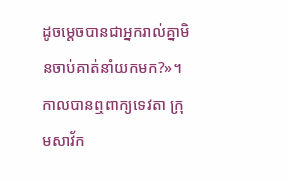ដូចម្ដេចបានជាអ្នករាល់គ្នាមិនចាប់គាត់នាំយកមក?»។
កាលបានឮពាក្យទេវតា ក្រុមសាវ័ក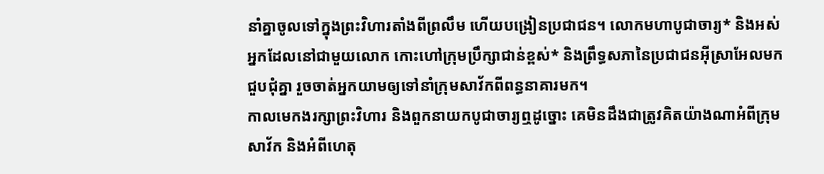នាំគ្នាចូលទៅក្នុងព្រះវិហារតាំងពីព្រលឹម ហើយបង្រៀនប្រជាជន។ លោកមហាបូជាចារ្យ* និងអស់អ្នកដែលនៅជាមួយលោក កោះហៅក្រុមប្រឹក្សាជាន់ខ្ពស់* និងព្រឹទ្ធសភានៃប្រជាជនអ៊ីស្រាអែលមកជួបជុំគ្នា រួចចាត់អ្នកយាមឲ្យទៅនាំក្រុមសាវ័កពីពន្ធនាគារមក។
កាលមេកងរក្សាព្រះវិហារ និងពួកនាយកបូជាចារ្យឮដូច្នោះ គេមិនដឹងជាត្រូវគិតយ៉ាងណាអំពីក្រុមសាវ័ក និងអំពីហេតុ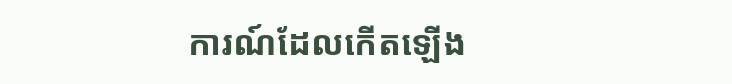ការណ៍ដែលកើតឡើង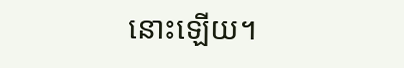នោះឡើយ។